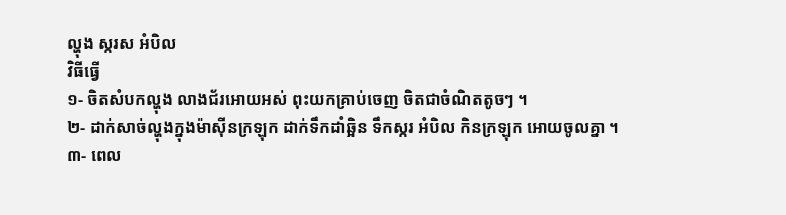ល្ហុង ស្ករស អំបិល
វិធីធ្វើ
១- ចិតសំបកល្ហុង លាងជ័រអោយអស់ ពុះយកគ្រាប់ចេញ ចិតជាចំណិតតូចៗ ។
២- ដាក់សាច់ល្ហុងក្នុងម៉ាស៊ីនក្រឡុក ដាក់ទឹកដាំឆ្អិន ទឹកស្ករ អំបិល កិនក្រឡុក អោយចូលគ្នា ។
៣- ពេល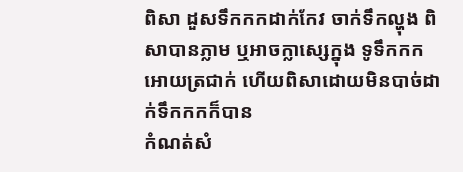ពិសា ដួសទឹកកកដាក់កែវ ចាក់ទឹកល្ហុង ពិសាបានភ្លាម ឬអាចក្លាស្សេក្នុង ទូទឹកកក អោយត្រជាក់ ហើយពិសាដោយមិនបាច់ដាក់ទឹកកកក៏បាន
កំណត់សំ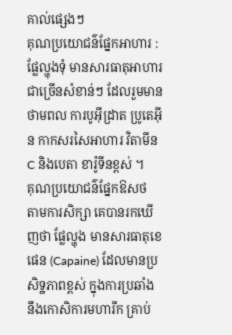គាល់ផ្សេងៗ
គុណប្រយោជន៌ផ្នែកអាហារ :
ផ្លែល្ហុងទុំ មានសារធាតុអាហារជាច្រើនសំខាន់ៗ ដែលរួមមានថាមពល ការបូអ៊ីដ្រាត ប្រូតេអ៊ីន កាកសរសៃអាហារ វិតាមីន C និងបេតា ខារ៉ូទីនខ្ពស់ ។
គុណប្រយោជន៌ផ្នែកឱសថ
តាមការសិក្សា គេបានរកឃើញថា ផ្លែល្ហុង មានសារធាតុខេផេន (Capaine) ដែលមានប្រសិទ្ឋភាពខ្ពស់ ក្នុងការប្រឆាំង នឹងកោសិការមហារីក គ្រាប់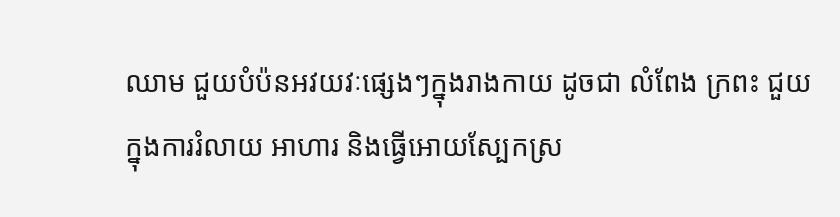ឈាម ជួយបំប៉នអវយវៈផ្សេងៗក្នុងរាងកាយ ដូចជា លំពែង ក្រពះ ជួយក្នុងការរំលាយ អាហារ និងធ្វើអោយស្បែកស្រ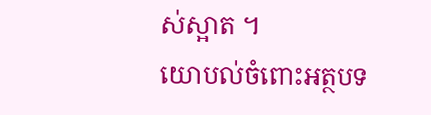ស់ស្អាត ។
យោបល់ចំពោះអត្ថបទ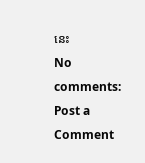នេះ
No comments:
Post a Comment